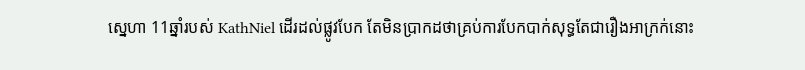ស្នេហា 11ឆ្នាំរបស់ KathNiel ដើរដល់ផ្លូវបែក តែមិនប្រាកដថាគ្រប់ការបែកបាក់សុទ្ធតែជារឿងអាក្រក់នោះ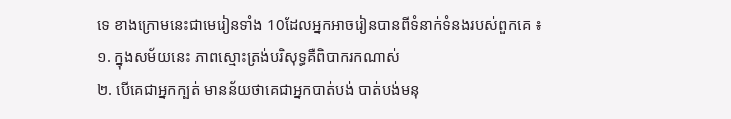ទេ ខាងក្រោមនេះជាមេរៀនទាំង 10ដែលអ្នកអាចរៀនបានពីទំនាក់ទំនងរបស់ពួកគេ ៖
១. ក្នុងសម័យនេះ ភាពស្មោះត្រង់បរិសុទ្ធគឺពិបាករកណាស់
២. បើគេជាអ្នកក្បត់ មានន័យថាគេជាអ្នកបាត់បង់ បាត់បង់មនុ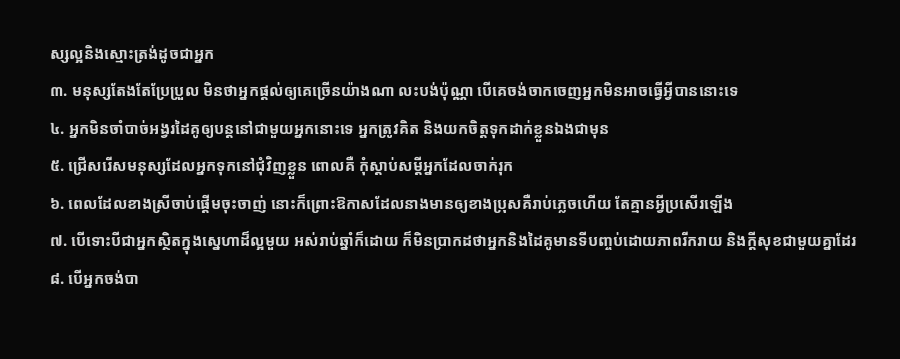ស្សល្អនិងស្មោះត្រង់ដូចជាអ្នក
៣. មនុស្សតែងតែប្រែប្រួល មិនថាអ្នកផ្តល់ឲ្យគេច្រើនយ៉ាងណា លះបង់ប៉ុណ្ណា បើគេចង់ចាកចេញអ្នកមិនអាចធ្វើអ្វីបាននោះទេ
៤. អ្នកមិនចាំបាច់អង្វរដៃគូឲ្យបន្តនៅជាមួយអ្នកនោះទេ អ្នកត្រូវគិត និងយកចិត្តទុកដាក់ខ្លួនឯងជាមុន
៥. ជ្រើសរើសមនុស្សដែលអ្នកទុកនៅជុំវិញខ្លួន ពោលគឺ កុំស្តាប់សម្តីអ្នកដែលចាក់រុក
៦. ពេលដែលខាងស្រីចាប់ផ្តើមចុះចាញ់ នោះក៏ព្រោះឱកាសដែលនាងមានឲ្យខាងប្រុសគឺរាប់ភ្លេចហើយ តែគ្មានអ្វីប្រសើរឡើង
៧. បើទោះបីជាអ្នកស្ថិតក្នុងស្នេហាដ៏ល្អមួយ អស់រាប់ឆ្នាំក៏ដោយ ក៏មិនប្រាកដថាអ្នកនិងដៃគូមានទីបញ្ចប់ដោយភាពរីករាយ និងក្តីសុខជាមួយគ្នាដែរ
៨. បើអ្នកចង់បា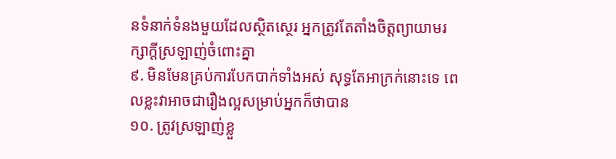នទំនាក់ទំនងមួយដែលស្ថិតស្ថេរ អ្នកត្រូវតែតាំងចិត្តព្យាយាមរក្សាក្ដីស្រឡាញ់ចំពោះគ្នា
៩. មិនមែនគ្រប់ការបែកបាក់ទាំងអស់ សុទ្ធតែអាក្រក់នោះទេ ពេលខ្លះវាអាចជារឿងល្អសម្រាប់អ្នកក៏ថាបាន
១០. ត្រូវស្រឡាញ់ខ្លួ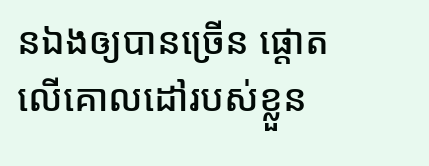នឯងឲ្យបានច្រើន ផ្តោតលើគោលដៅរបស់ខ្លួន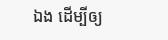ឯង ដើម្បីឲ្យ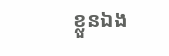ខ្លួនឯង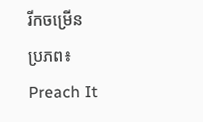រីកចម្រើន
ប្រភព៖ Preach It